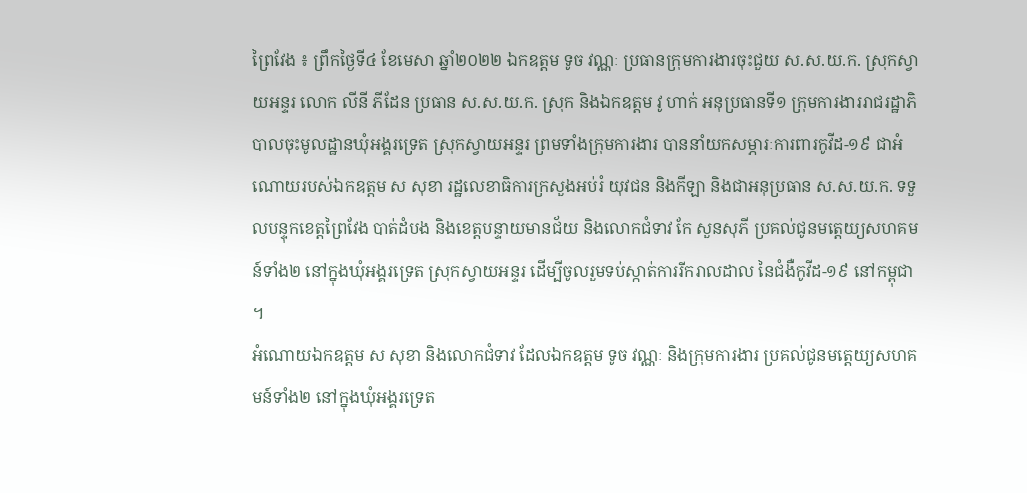ព្រៃវែង ៖ ព្រឹកថ្ងៃទី៤ ខែមេសា ឆ្នាំ២០២២ ឯកឧត្តម ទូច វណ្ណៈ ប្រធានក្រុមការងារចុះជួយ ស.ស.យ.ក. ស្រុកស្វាយអន្ទរ លោក លីនី ភីដែន ប្រធាន ស.ស.យ.ក. ស្រុក និងឯកឧត្តម វូ ហាក់ អនុប្រធានទី១ ក្រុមការងាររាជរដ្ឋាភិបាលចុះមូលដ្ឋានឃុំអង្គរទ្រេត ស្រុកស្វាយអន្ទរ ព្រមទាំងក្រុមការងារ បាននាំយកសម្ភារៈការពារកូវីដ-១៩ ជាអំណោយរបស់ឯកឧត្តម ស សុខា រដ្ឋលេខាធិការក្រសួងអប់រំ យុវជន និងកីឡា និងជាអនុប្រធាន ស.ស.យ.ក. ទទួលបន្ទុកខេត្តព្រៃវែង បាត់ដំបង និងខេត្តបន្ទាយមានជ័យ និងលោកជំទាវ កែ សួនសុភី ប្រគល់ជូនមត្តេយ្យសហគមន៍ទាំង២ នៅក្នុងឃុំអង្គរទ្រេត ស្រុកស្វាយអន្ទរ ដើម្បីចូលរួមទប់ស្កាត់ការរីករាលដាល នៃជំងឺកូវីដ-១៩ នៅកម្ពុជា ។
អំណោយឯកឧត្តម ស សុខា និងលោកជំទាវ ដែលឯកឧត្តម ទូច វណ្ណៈ និងក្រុមការងារ ប្រគល់ជូនមត្តេយ្យសហគមន៍ទាំង២ នៅក្នុងឃុំអង្គរទ្រេត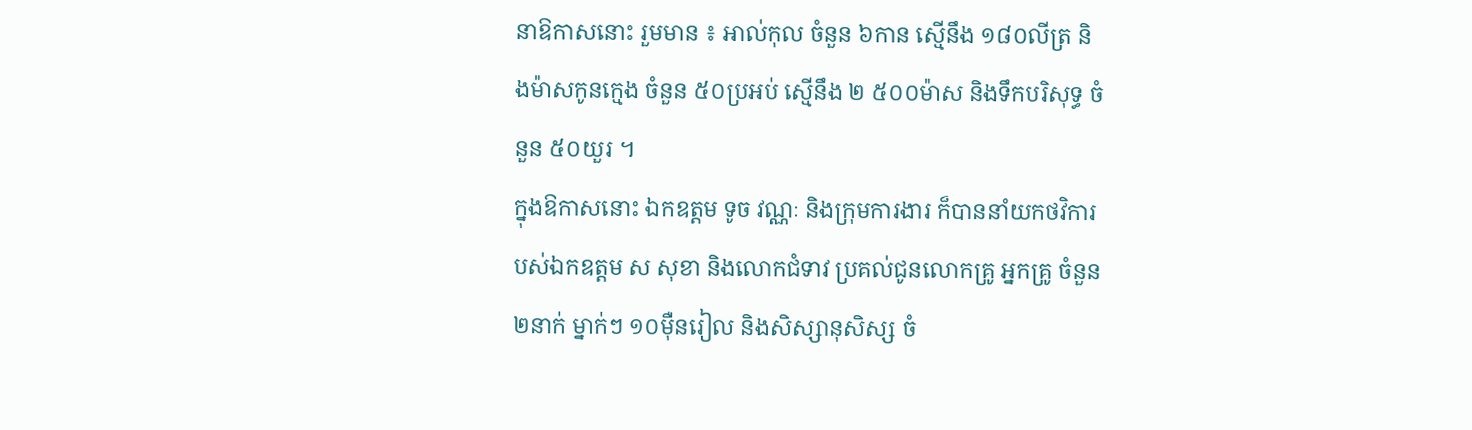នាឱកាសនោះ រួមមាន ៖ អាល់កុល ចំនួន ៦កាន ស្មើនឹង ១៨០លីត្រ និងម៉ាសកូនក្មេង ចំនួន ៥០ប្រអប់ ស្មើនឹង ២ ៥០០ម៉ាស និងទឹកបរិសុទ្ធ ចំនួន ៥០យួរ ។
ក្នុងឱកាសនោះ ឯកឧត្តម ទូច វណ្ណៈ និងក្រុមការងារ ក៏បាននាំយកថវិការបស់ឯកឧត្តម ស សុខា និងលោកជំទាវ ប្រគល់ជូនលោកគ្រូ អ្នកគ្រូ ចំនួន ២នាក់ ម្នាក់ៗ ១០ម៉ឺនរៀល និងសិស្សានុសិស្ស ចំ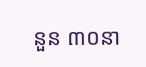នួន ៣០នា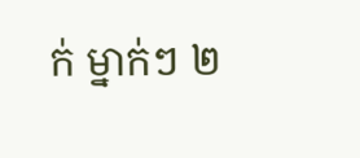ក់ ម្នាក់ៗ ២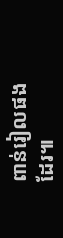ពាន់រៀលផងដែរ៕